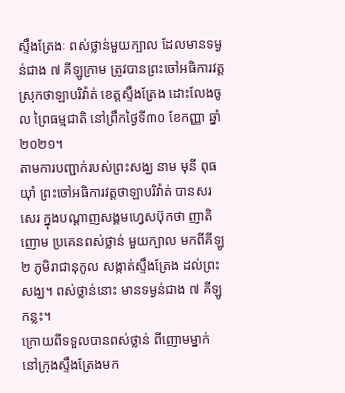ស្ទឹងត្រែងៈ ពស់ថ្លាន់មួយក្បាល ដែលមានទម្ងន់ជាង ៧ គីឡូក្រាម ត្រូវបានព្រះចៅអធិការវត្ត ស្រុកថាឡាបរិវ៉ាត់ ខេត្តស្ទឹងត្រែង ដោះលែងចូល ព្រៃធម្មជាតិ នៅព្រឹកថ្ងៃទី៣០ ខែកញ្ញា ឆ្នាំ២០២១។
តាមការបញ្ជាក់របស់ព្រះសង្ឃ នាម មុនី ពុធយ៉ាំ ព្រះចៅអធិការវត្តថាឡាបរិវ៉ាត់ បានសរសេរ ក្នុងបណ្ដាញសង្គមហ្វេសប៊ុកថា ញាតិញោម ប្រគេនពស់ថ្លាន់ មួយក្បាល មកពីគីឡូ ២ ភូមិរាជានុកូល សង្កាត់ស្ទឹងត្រែង ដល់ព្រះសង្ឃ។ ពស់ថ្លាន់នោះ មានទម្ងន់ជាង ៧ គីឡូកន្លះ។
ក្រោយពីទទួលបានពស់ថ្លាន់ ពីញោមម្នាក់ នៅក្រុងស្ទឹងត្រែងមក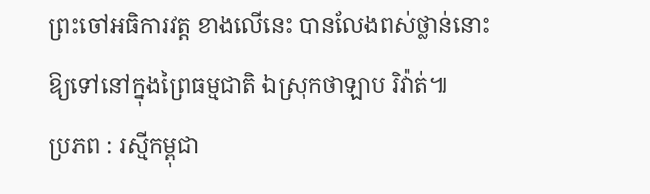ព្រះចៅអធិការវត្ត ខាងលើនេះ បានលែងពស់ថ្លាន់នោះ ឱ្យទៅនៅក្នុងព្រៃធម្មជាតិ ឯស្រុកថាឡាប រិវ៉ាត់៕
ប្រភព : រស្មីកម្ពុជា